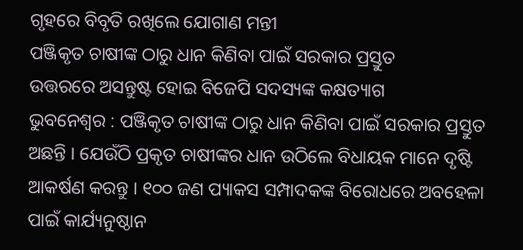ଗୃହରେ ବିବୃତି ରଖିଲେ ଯୋଗାଣ ମନ୍ତୀ
ପଞ୍ଜିକୃତ ଚାଷୀଙ୍କ ଠାରୁ ଧାନ କିଣିବା ପାଇଁ ସରକାର ପ୍ରସ୍ତୁତ
ଉତ୍ତରରେ ଅସନ୍ତୁଷ୍ଟ ହୋଇ ବିଜେପି ସଦସ୍ୟଙ୍କ କକ୍ଷତ୍ୟାଗ
ଭୁବନେଶ୍ୱର : ପଞ୍ଜିକୃତ ଚାଷୀଙ୍କ ଠାରୁ ଧାନ କିଣିବା ପାଇଁ ସରକାର ପ୍ରସ୍ତୁତ ଅଛନ୍ତି । ଯେଉଁଠି ପ୍ରକୃତ ଚାଷୀଙ୍କର ଧାନ ଉଠିଲେ ବିଧାୟକ ମାନେ ଦୃଷ୍ଟି ଆକର୍ଷଣ କରନ୍ତୁ । ୧୦୦ ଜଣ ପ୍ୟାକସ ସମ୍ପାଦକଙ୍କ ବିରୋଧରେ ଅବହେଳା ପାଇଁ କାର୍ଯ୍ୟନୁଷ୍ଠାନ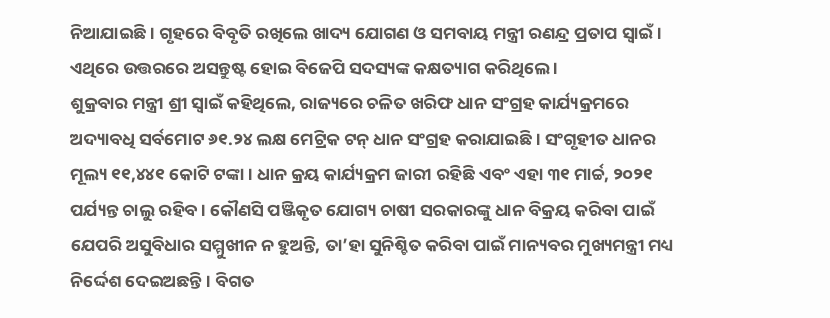ନିଆଯାଇଛି । ଗୃହରେ ବିବୃତି ରଖିଲେ ଖାଦ୍ୟ ଯୋଗଣ ଓ ସମବାୟ ମନ୍ତ୍ରୀ ରଣନ୍ଦ୍ର ପ୍ରତାପ ସ୍ୱାଇଁ । ଏଥିରେ ଉତ୍ତରରେ ଅସନ୍ତୁଷ୍ଟ ହୋଇ ବିଜେପି ସଦସ୍ୟଙ୍କ କକ୍ଷତ୍ୟାଗ କରିଥିଲେ ।
ଶୁକ୍ରବାର ମନ୍ତ୍ରୀ ଶ୍ରୀ ସ୍ୱାଇଁ କହିଥିଲେ, ରାଜ୍ୟରେ ଚଳିତ ଖରିଫ ଧାନ ସଂଗ୍ରହ କାର୍ଯ୍ୟକ୍ରମରେ ଅଦ୍ୟାବଧି ସର୍ବମୋଟ ୬୧.୨୪ ଲକ୍ଷ ମେଟ୍ରିକ ଟନ୍ ଧାନ ସଂଗ୍ରହ କରାଯାଇଛି । ସଂଗୃହୀତ ଧାନର ମୂଲ୍ୟ ୧୧,୪୪୧ କୋଟି ଟଙ୍କା । ଧାନ କ୍ରୟ କାର୍ଯ୍ୟକ୍ରମ ଜାରୀ ରହିଛି ଏବଂ ଏହା ୩୧ ମାର୍ଚ୍ଚ, ୨୦୨୧ ପର୍ଯ୍ୟନ୍ତ ଚାଲୁ ରହିବ । କୌଣସି ପଞ୍ଜିକୃତ ଯୋଗ୍ୟ ଚାଷୀ ସରକାରଙ୍କୁ ଧାନ ବିକ୍ରୟ କରିବା ପାଇଁ ଯେପରି ଅସୁବିଧାର ସମ୍ମୁଖୀନ ନ ହୁଅନ୍ତି, ତା’ହା ସୁନିଶ୍ଚିତ କରିବା ପାଇଁ ମାନ୍ୟବର ମୁଖ୍ୟମନ୍ତ୍ରୀ ମଧ୍ୟ ନିର୍ଦ୍ଦେଶ ଦେଇଅଛନ୍ତି । ବିଗତ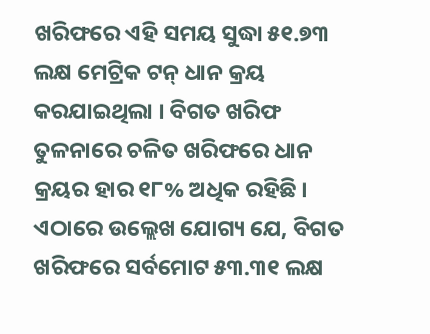ଖରିଫରେ ଏହି ସମୟ ସୁଦ୍ଧା ୫୧.୭୩ ଲକ୍ଷ ମେଟ୍ରିକ ଟନ୍ ଧାନ କ୍ରୟ କରଯାଇଥିଲା । ବିଗତ ଖରିଫ ତୁଳନାରେ ଚଳିତ ଖରିଫରେ ଧାନ କ୍ରୟର ହାର ୧୮% ଅଧିକ ରହିଛି ।
ଏଠାରେ ଉଲ୍ଲେଖ ଯୋଗ୍ୟ ଯେ, ବିଗତ ଖରିଫରେ ସର୍ବମୋଟ ୫୩.୩୧ ଲକ୍ଷ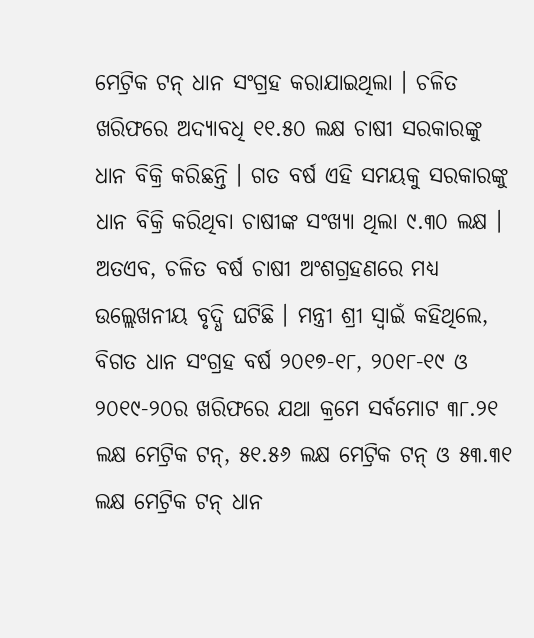ମେଟ୍ରିକ ଟନ୍ ଧାନ ସଂଗ୍ରହ କରାଯାଇଥିଲା । ଚଳିତ ଖରିଫରେ ଅଦ୍ୟାବଧି ୧୧.୫୦ ଲକ୍ଷ ଚାଷୀ ସରକାରଙ୍କୁ ଧାନ ବିକ୍ରି କରିଛନ୍ତି । ଗତ ବର୍ଷ ଏହି ସମୟକୁ ସରକାରଙ୍କୁ ଧାନ ବିକ୍ରି କରିଥିବା ଚାଷୀଙ୍କ ସଂଖ୍ୟା ଥିଲା ୯.୩୦ ଲକ୍ଷ । ଅତଏବ, ଚଳିତ ବର୍ଷ ଚାଷୀ ଅଂଶଗ୍ରହଣରେ ମଧ୍ୟ ଉଲ୍ଲେଖନୀୟ ବୃଦ୍ଧି ଘଟିଛି । ମନ୍ତ୍ରୀ ଶ୍ରୀ ସ୍ୱାଇଁ କହିଥିଲେ, ବିଗତ ଧାନ ସଂଗ୍ରହ ବର୍ଷ ୨୦୧୭-୧୮, ୨୦୧୮-୧୯ ଓ ୨୦୧୯-୨୦ର ଖରିଫରେ ଯଥା କ୍ରମେ ସର୍ବମୋଟ ୩୮.୨୧ ଲକ୍ଷ ମେଟ୍ରିକ ଟନ୍, ୫୧.୫୬ ଲକ୍ଷ ମେଟ୍ରିକ ଟନ୍ ଓ ୫୩.୩୧ ଲକ୍ଷ ମେଟ୍ରିକ ଟନ୍ ଧାନ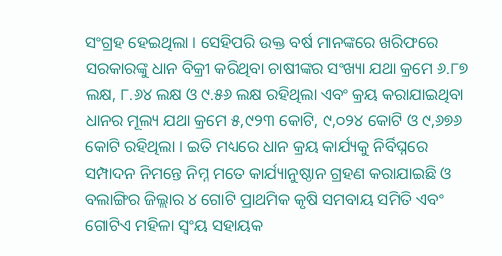ସଂଗ୍ରହ ହେଇଥିଲା । ସେହିପରି ଉକ୍ତ ବର୍ଷ ମାନଙ୍କରେ ଖରିଫରେ ସରକାରଙ୍କୁ ଧାନ ବିକ୍ରୀ କରିଥିବା ଚାଷୀଙ୍କର ସଂଖ୍ୟା ଯଥା କ୍ରମେ ୬.୮୭ ଲକ୍ଷ, ୮.୬୪ ଲକ୍ଷ ଓ ୯.୫୬ ଲକ୍ଷ ରହିଥିଲା ଏବଂ କ୍ରୟ କରାଯାଇଥିବା ଧାନର ମୂଲ୍ୟ ଯଥା କ୍ରମେ ୫,୯୨୩ କୋଟି, ୯,୦୨୪ କୋଟି ଓ ୯,୬୭୬ କୋଟି ରହିଥିଲା । ଇତି ମଧ୍ୟରେ ଧାନ କ୍ରୟ କାର୍ଯ୍ୟକୁ ନିର୍ବିଘ୍ନରେ ସମ୍ପାଦନ ନିମନ୍ତେ ନିମ୍ନ ମତେ କାର୍ଯ୍ୟାନୁଷ୍ଠାନ ଗ୍ରହଣ କରାଯାଇଛି ଓ ବଲାଙ୍ଗିର ଜିଲ୍ଲାର ୪ ଗୋଟି ପ୍ରାଥମିକ କୃଷି ସମବାୟ ସମିତି ଏବଂ ଗୋଟିଏ ମହିଳା ସ୍ୱଂୟ ସହାୟକ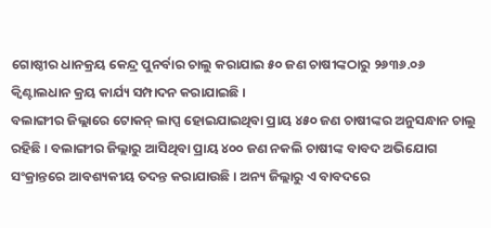ଗୋଷ୍ଠୀର ଧାନକ୍ରୟ କେନ୍ଦ୍ର ପୁନର୍ବାର ଚାଲୁ କରାଯାଇ ୫୦ ଜଣ ଚାଷୀଙ୍କଠାରୁ ୨୬୩୬.୦୬ କ୍ୱିଣ୍ଟାଲଧାନ କ୍ରୟ କାର୍ଯ୍ୟ ସମ୍ପାଦନ କରାଯାଇଛି ।
ବଲାଙ୍ଗୀର ଜିଲ୍ଲାରେ ଟୋକନ୍ ଲାପ୍ସ ହୋଇଯାଇଥିବା ପ୍ରାୟ ୪୫୦ ଜଣ ଚାଷୀଙ୍କର ଅନୁସନ୍ଧାନ ଚାଲୁ ରହିଛି । ବଲାଙ୍ଗୀର ଜିଲ୍ଲାରୁ ଆସିଥିବା ପ୍ରାୟ ୪୦୦ ଜଣ ନକଲି ଚାଷୀଙ୍କ ବାବଦ ଅଭିଯୋଗ ସଂକ୍ରାନ୍ତରେ ଆବଶ୍ୟକୀୟ ତଦନ୍ତ କରାଯାଉଛି । ଅନ୍ୟ ଜିଲ୍ଲାରୁ ଏ ବାବଦରେ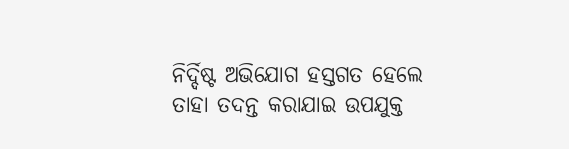ନିର୍ଦ୍ଦିଷ୍ଟ ଅଭିଯୋଗ ହସ୍ତଗତ ହେଲେ ତାହା ତଦନ୍ତ କରାଯାଇ ଉପଯୁକ୍ତ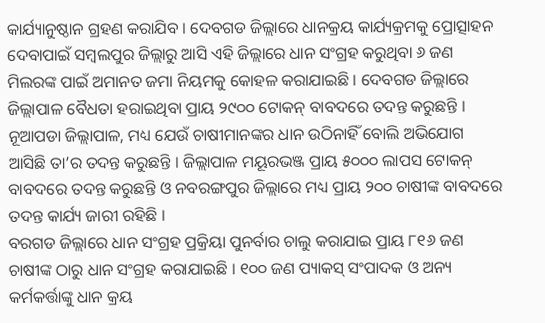କାର୍ଯ୍ୟାନୁଷ୍ଠାନ ଗ୍ରହଣ କରାଯିବ । ଦେବଗଡ ଜିଲ୍ଲାରେ ଧାନକ୍ରୟ କାର୍ଯ୍ୟକ୍ରମକୁ ପ୍ରୋତ୍ସାହନ ଦେବାପାଇଁ ସମ୍ବଲପୁର ଜିଲ୍ଲାରୁ ଆସି ଏହି ଜିଲ୍ଲାରେ ଧାନ ସଂଗ୍ରହ କରୁଥିବା ୬ ଜଣ ମିଲରଙ୍କ ପାଇଁ ଅମାନତ ଜମା ନିୟମକୁ କୋହଳ କରାଯାଇଛି । ଦେବଗଡ ଜିଲ୍ଲାରେ ଜିଲ୍ଲାପାଳ ବୈଧତା ହରାଇଥିବା ପ୍ରାୟ ୨୯୦୦ ଟୋକନ୍ ବାବଦରେ ତଦନ୍ତ କରୁଛନ୍ତି । ନୂଆପଡା ଜିଲ୍ଲାପାଳ, ମଧ୍ୟ ଯେଉଁ ଚାଷୀମାନଙ୍କର ଧାନ ଉଠିନାହିଁ ବୋଲି ଅଭିଯୋଗ ଆସିଛି ତା’ର ତଦନ୍ତ କରୁଛନ୍ତି । ଜିଲ୍ଲାପାଳ ମୟୂରଭଞ୍ଜ ପ୍ରାୟ ୫୦୦୦ ଲାପସ ଟୋକନ୍ ବାବଦରେ ତଦନ୍ତ କରୁଛନ୍ତି ଓ ନବରଙ୍ଗପୁର ଜିଲ୍ଲାରେ ମଧ୍ୟ ପ୍ରାୟ ୨୦୦ ଚାଷୀଙ୍କ ବାବଦରେ ତଦନ୍ତ କାର୍ଯ୍ୟ ଜାରୀ ରହିଛି ।
ବରଗଡ ଜିଲ୍ଲାରେ ଧାନ ସଂଗ୍ରହ ପ୍ରକ୍ରିୟା ପୁନର୍ବାର ଚାଲୁ କରାଯାଇ ପ୍ରାୟ ୮୧୬ ଜଣ ଚାଷୀଙ୍କ ଠାରୁ ଧାନ ସଂଗ୍ରହ କରାଯାଇଛି । ୧୦୦ ଜଣ ପ୍ୟାକସ୍ ସଂପାଦକ ଓ ଅନ୍ୟ କର୍ମକର୍ତ୍ତାଙ୍କୁ ଧାନ କ୍ରୟ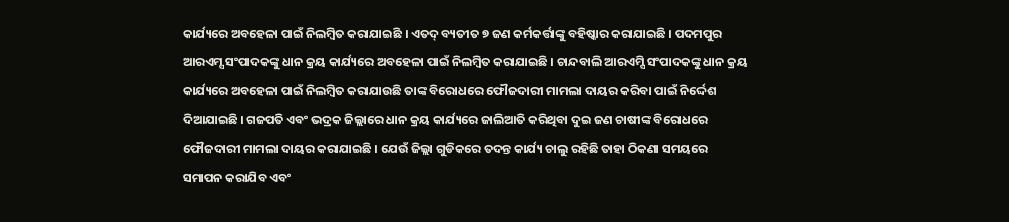କାର୍ଯ୍ୟରେ ଅବହେଳା ପାଇଁ ନିଲମ୍ବିତ କରାଯାଇଛି । ଏତଦ୍ ବ୍ୟତୀତ ୭ ଜଣ କର୍ମକର୍ତ୍ତାଙ୍କୁ ବହିଷ୍କାର କରାଯାଇଛି । ପଦମପୁର ଆରଏମ୍ସ ସଂପାଦକଙ୍କୁ ଧାନ କ୍ରୟ କାର୍ଯ୍ୟରେ ଅବହେଳା ପାଇଁ ନିଲମ୍ବିତ କରାଯାଇଛି । ଚାନ୍ଦବାଲି ଆରଏମ୍ସି ସଂପାଦକଙ୍କୁ ଧାନ କ୍ରୟ କାର୍ଯ୍ୟରେ ଅବହେଳା ପାଇଁ ନିଲମ୍ବିତ କରାଯାଉଛି ତାଙ୍କ ବିରୋଧରେ ଫୌଜଦାରୀ ମାମଲା ଦାୟର କରିବା ପାଇଁ ନିର୍ଦ୍ଦେଶ ଦିଆଯାଇଛି । ଗଜପତି ଏବଂ ଭଦ୍ରକ ଜିଲ୍ଲାରେ ଧାନ କ୍ରୟ କାର୍ଯ୍ୟରେ ଜାଲିଆତି କରିଥିବା ଦୁଇ ଜଣ ଚାଷୀଙ୍କ ବିରୋଧରେ ଫୌଜଦାରୀ ମାମଲା ଦାୟର କରାଯାଇଛି । ଯେଉଁ ଜିଲ୍ଲା ଗୁଡିକରେ ତଦନ୍ତ କାର୍ଯ୍ୟ ଚାଲୁ ରହିଛି ତାହା ଠିକଣା ସମୟରେ ସମାପନ କରାଯିବ ଏବଂ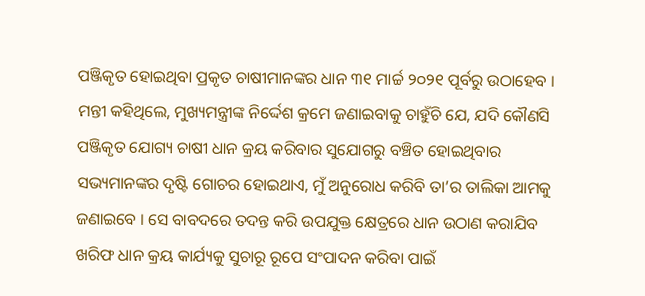ପଞ୍ଜିକୃତ ହୋଇଥିବା ପ୍ରକୃତ ଚାଷୀମାନଙ୍କର ଧାନ ୩୧ ମାର୍ଚ୍ଚ ୨୦୨୧ ପୂର୍ବରୁ ଉଠାହେବ ।
ମନ୍ତୀ କହିଥିଲେ, ମୁଖ୍ୟମନ୍ତ୍ରୀଙ୍କ ନିର୍ଦ୍ଦେଶ କ୍ରମେ ଜଣାଇବାକୁ ଚାହୁଁଚି ଯେ, ଯଦି କୌଣସି ପଞ୍ଜିକୃତ ଯୋଗ୍ୟ ଚାଷୀ ଧାନ କ୍ରୟ କରିବାର ସୁଯୋଗରୁ ବଞ୍ଚିତ ହୋଇଥିବାର ସଭ୍ୟମାନଙ୍କର ଦୃଷ୍ଟି ଗୋଚର ହୋଇଥାଏ, ମୁଁ ଅନୁରୋଧ କରିବି ତା’ର ତାଲିକା ଆମକୁ ଜଣାଇବେ । ସେ ବାବଦରେ ତଦନ୍ତ କରି ଉପଯୁକ୍ତ କ୍ଷେତ୍ରରେ ଧାନ ଉଠାଣ କରାଯିବ ଖରିଫ ଧାନ କ୍ରୟ କାର୍ଯ୍ୟକୁ ସୁଚାରୂ ରୂପେ ସଂପାଦନ କରିବା ପାଇଁ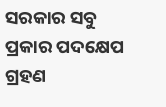ସରକାର ସବୁ ପ୍ରକାର ପଦକ୍ଷେପ ଗ୍ରହଣ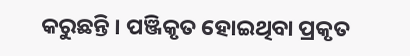କରୁଛନ୍ତି । ପଞ୍ଜିକୃତ ହୋଇଥିବା ପ୍ରକୃତ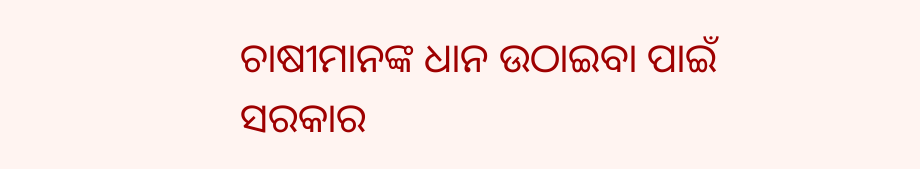ଚାଷୀମାନଙ୍କ ଧାନ ଉଠାଇବା ପାଇଁ ସରକାର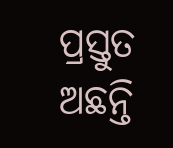ପ୍ରସ୍ତୁତ ଅଛନ୍ତି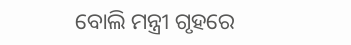ବୋଲି ମନ୍ତ୍ରୀ ଗୃହରେ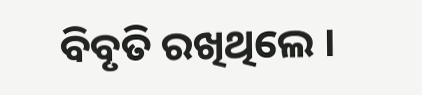ବିବୃତି ରଖିଥିଲେ ।